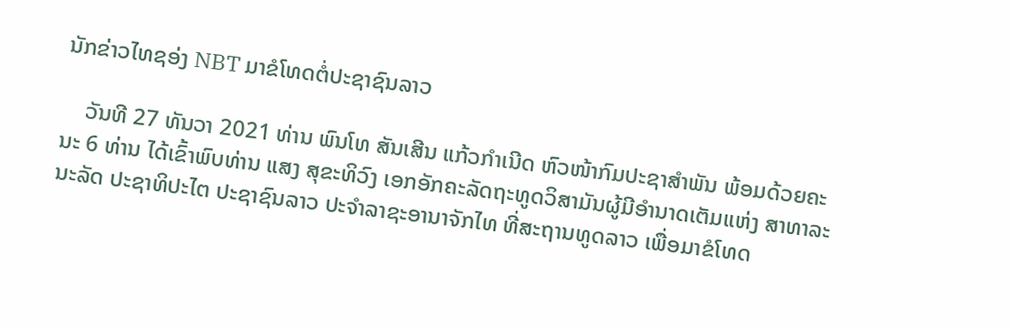ນັກຂ່າວໄທຊອ່ງ NBT ມາຂໍໂທດຕໍ່ປະຊາຊົນລາວ

    ວັນທີ 27 ທັນວາ 2021 ທ່ານ ພົນໂທ ສັນເສີນ ແກ້ວກໍາເນີດ ຫົວໜ້າກົມປະຊາສໍາພັນ ພ້ອມດ້ວຍຄະນະ 6 ທ່ານ ໄດ້ເຂົ້າພົບທ່ານ ແສງ ສຸຂະທິວົງ ເອກອັກຄະລັດຖະທູດວິສາມັນຜູ້ມີອໍານາດເຕັມແຫ່ງ ສາທາລະນະລັດ ປະຊາທິປະໄຕ ປະຊາຊົນລາວ ປະຈໍາລາຊະອານາຈັກໄທ ທີ່ສະຖານທູດລາວ ເພື່ອມາຂໍໂທດ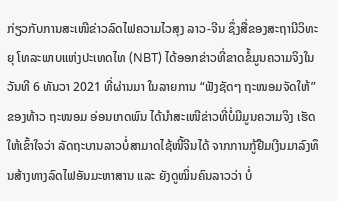ກ່ຽວກັບການສະເໜີຂ່າວລົດໄຟຄວາມໄວສຸງ ລາວ-ຈີນ ຊຶ່ງສື່ຂອງສະຖານີວິທະຍຸ ໂທລະພາບແຫ່ງປະເທດໄທ (NBT) ໄດ້ອອກຂ່າວທີ່ຂາດຂໍ້ມູນຄວາມຈິງໃນວັນທີ 6 ທັນວາ 2021 ທີ່ຜ່ານມາ ໃນລາຍການ “ຟັງຊັດໆ ຖະໜອມຈັດໃຫ້” ຂອງທ້າວ ຖະໜອມ ອ່ອນເກດພົນ ໄດ້ນໍາສະເໜີຂ່າວທີ່ບໍ່ມີມູນຄວາມຈິງ ເຮັດໃຫ້ເຂົ້າໃຈວ່າ ລັດຖະບານລາວບໍ່ສາມາດໄຊ້ໜີ້ຈີນໄດ້ ຈາກການກູ້ຢືມເງີນມາລົງທຶນສ້າງທາງລົດໄຟອັນມະຫາສານ ແລະ ຍັງດູໝິ່ນຄົນລາວວ່າ ບໍ່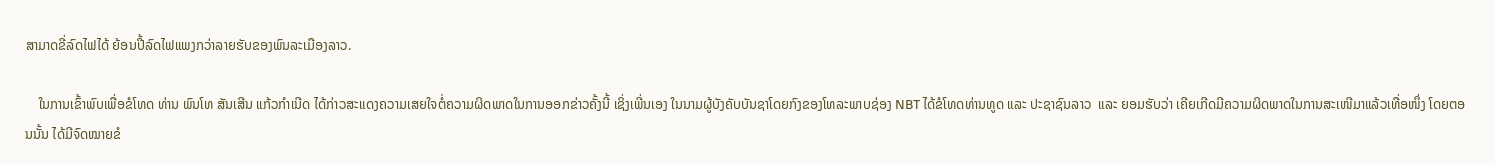ສາມາດຂີ່ລົດໄຟໄດ້ ຍ້ອນປີ້ລົດໄຟແພງກວ່າລາຍຮັບຂອງພົນລະເມືອງລາວ.

    ໃນການເຂົ້າພົບເພື່ອຂໍໂທດ ທ່ານ ພົນໂທ ສັນເສີນ ແກ້ວກໍາເນີດ ໄດ້ກ່າວສະແດງຄວາມເສຍໃຈຕໍ່ຄວາມຜິດພາດໃນການອອກຂ່າວຄັ້ງນີ້ ເຊິ່ງເພີ່ນເອງ ໃນນາມຜູ້ບັງຄັບບັນຊາໂດຍກົງຂອງໂທລະພາບຊ່ອງ NBT ໄດ້ຂໍໂທດທ່ານທູດ ແລະ ປະຊາຊົນລາວ  ແລະ ຍອມຮັບວ່າ ເຄີຍເກີດມີຄວາມຜິດພາດໃນການສະເໜີມາແລ້ວເທື່ອໜຶ່ງ ໂດຍຕອນນັ້ນ ໄດ້ມີຈົດໝາຍຂໍ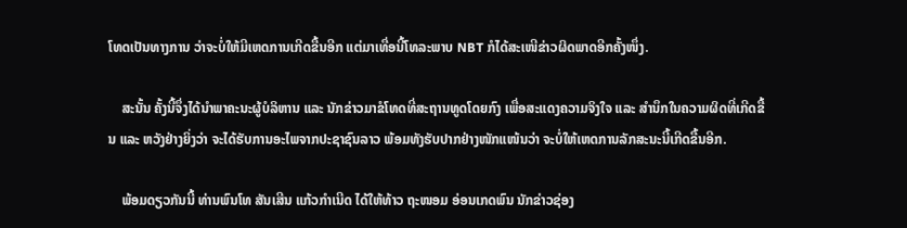ໂທດເປັນທາງການ ວ່າຈະບໍ່ໃຫ້ມີເຫດການເກີດຂື້ນອີກ ແຕ່ມາເທື່ອນີ້ໂທລະພາບ NBT ກໍໄດ້ສະເໜີຂ່າວຜິດພາດອີກຄັ້ງໜຶ່ງ.

    ສະນັ້ນ ຄັ້ງນີ້ຈຶ່ງໄດ້ນໍາພາຄະນະຜູ້ບໍລິຫານ ແລະ ນັກຂ່າວມາຂໍໂທດທີ່ສະຖານທູດໂດຍກົງ ເພື່ອສະແດງຄວາມຈິງໃຈ ແລະ ສໍານຶກໃນຄວາມຜິດທີ່ເກີດຂື້ນ ແລະ ຫວັງຢ່າງຍິ່ງວ່າ ຈະໄດ້ຮັບການອະໄພຈາກປະຊາຊົນລາວ ພ້ອມທັງຮັບປາກຢ່າງໜັກແໜ້ນວ່າ ຈະບໍ່ໃຫ້ເຫດການລັກສະນະນີ້ເກີດຂື້ນອີກ.

    ພ້ອມດຽວກັນນີ້ ທ່ານພົນໂທ ສັນເສີນ ແກ້ວກໍາເນີດ ໄດ້ໃຫ້ທ້າວ ຖະໜອມ ອ່ອນເກດພົນ ນັກຂ່າວຊ່ອງ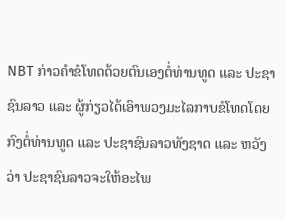NBT ກ່າວຄໍາຂໍໂທດດ້ວຍຕົນເອງຕໍ່ທ່ານທູດ ແລະ ປະຊາຊົນລາວ ແລະ ຜູ້ກ່ຽວໄດ້ເອົາພວງມະໄລກາບຂໍໂທດໂດຍກົງຕໍ່ທ່ານທູດ ແລະ ປະຊາຊົນລາວທັງຊາດ ແລະ ຫວັງວ່າ ປະຊາຊົນລາວຈະໃຫ້ອະໄພ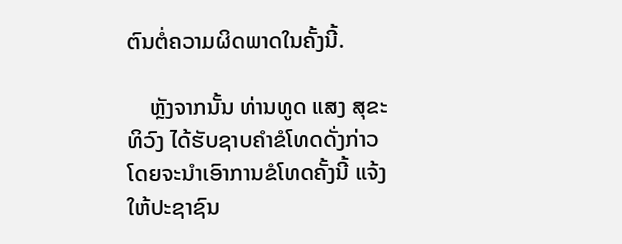ຕົນຕໍ່ຄວາມຜິດພາດໃນຄັ້ງນີ້.

    ຫຼັງຈາກນັ້ນ ທ່ານທູດ ແສງ ສຸຂະທິວົງ ໄດ້ຮັບຊາບຄໍາຂໍໂທດດັ່ງກ່າວ ໂດຍຈະນໍາເອົາການຂໍໂທດຄັ້ງນີ້ ແຈ້ງໃຫ້ປະຊາຊົນ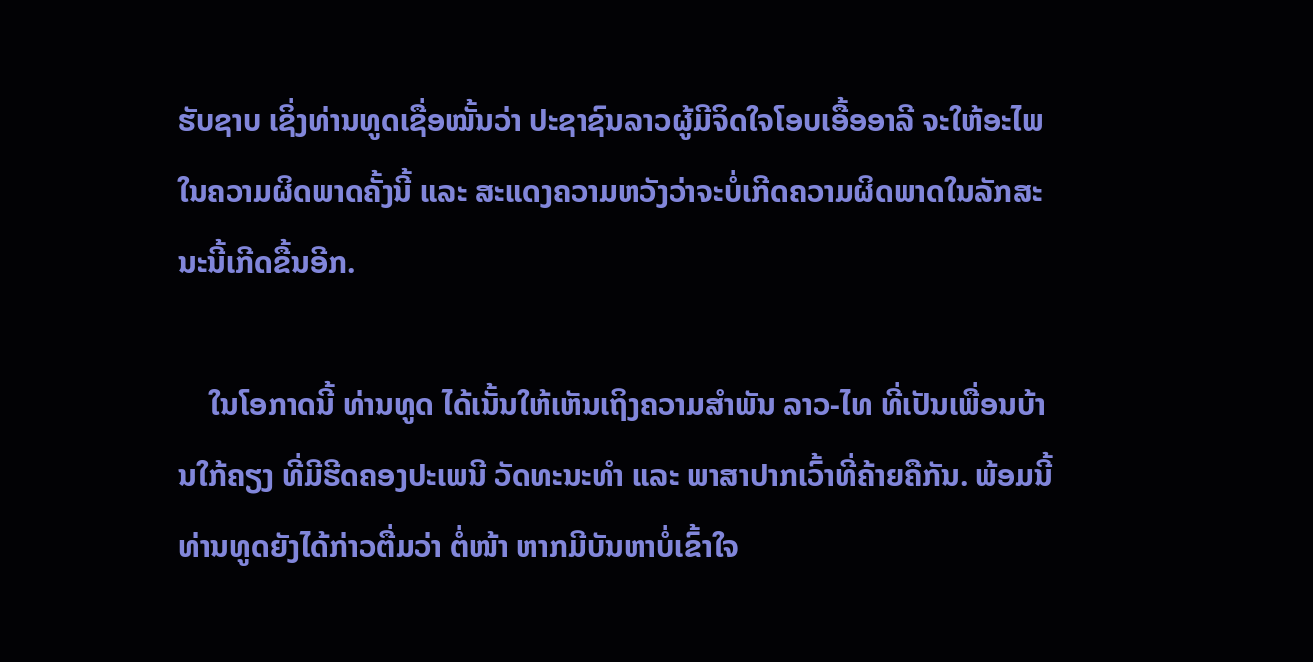ຮັບຊາບ ເຊິ່ງທ່ານທູດເຊື່ອໝັ້ນວ່າ ປະຊາຊົນລາວຜູ້ມີຈິດໃຈໂອບເອື້ອອາລີ ຈະໃຫ້ອະໄພໃນຄວາມຜິດພາດຄັ້ງນີ້ ແລະ ສະແດງຄວາມຫວັງວ່າຈະບໍ່ເກີດຄວາມຜິດພາດໃນລັກສະນະນີ້ເກີດຂື້ນອີກ.

    ໃນໂອກາດນີ້ ທ່ານທູດ ໄດ້ເນັ້ນໃຫ້ເຫັນເຖິງຄວາມສໍາພັນ ລາວ-ໄທ ທີ່ເປັນເພື່ອນບ້ານໃກ້ຄຽງ ທີ່ມີຮີດຄອງປະເພນີ ວັດທະນະທໍາ ແລະ ພາສາປາກເວົ້າທີ່ຄ້າຍຄືກັນ. ພ້ອມນີ້ ທ່ານທູດຍັງໄດ້ກ່າວຕື່ມວ່າ ຕໍ່ໜ້າ ຫາກມີບັນຫາບໍ່ເຂົ້າໃຈ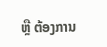ຫຼື ຕ້ອງການ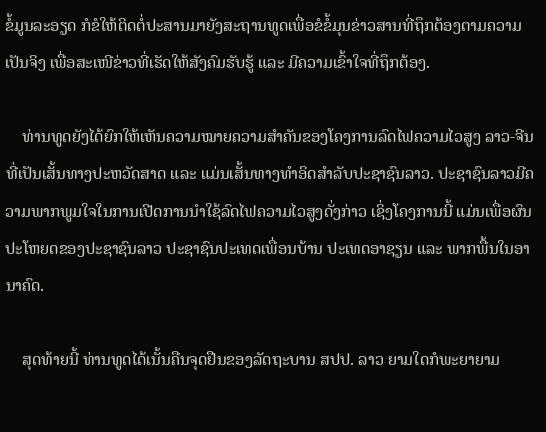ຂໍ້ມູນລະອຽດ ກໍຂໍໃຫ້ຕິດຕໍ່ປະສານມາຍັງສະຖານທູດເພື່ອຂໍຂໍ້ມຸນຂ່າວສານທີ່ຖຶກຕ້ອງຕາມຄວາມເປັນຈິງ ເພື່ອສະເໜີຂ່າວທີ່ເຮັດໃຫ້ສັງຄົມຮັບຮູ້ ແລະ ມີຄວາມເຂົ້າໃຈທີ່ຖຶກຕ້ອງ.

    ທ່ານທູດຍັງໄດ້ຍົກໃຫ້ເຫັນຄວາມໝາຍຄວາມສໍາຄັນຂອງໂຄງການລົດໄຟຄວາມໄວສູງ ລາວ-ຈີນ ທີ່ເປັນເສັ້ນທາງປະຫວັດສາດ ແລະ ແມ່ນເສັ້ນທາງທໍາອິດສໍາລັບປະຊາຊົນລາວ. ປະຊາຊົນລາວມີຄວາມພາກພູມໃຈໃນການເປີດການນໍາໃຊ້ລົດໄຟຄວາມໄວສູງດັ່ງກ່າວ ເຊິ່ງໂຄງການນີ້ ແມ່ນເພື່ອຜົນປະໂຫຍດຂອງປະຊາຊົນລາວ ປະຊາຊົນປະເທດເພື່ອນບ້ານ ປະເທດອາຊຽນ ແລະ ພາກພື້ນໃນອານາຄົດ.

    ສຸດທ້າຍນີ້ ທ່ານທູດໄດ້ເນັ້ນຄືນຈຸດຢືນຂອງລັດຖະບານ ສປປ. ລາວ ຍາມໃດກໍພະຍາຍາມ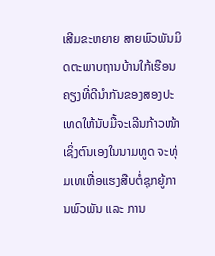ເສີມຂະຫຍາຍ ສາຍພົວພັນມິດຕະພາບຖານບ້ານໃກ້ເຮືອນຄຽງທີ່ດີນໍາກັນຂອງສອງປະເທດໃຫ້ນັບມື້ຈະເລີນກ້າວໜ້າ ເຊິ່ງຕົນເອງໃນນາມທູດ ຈະທຸ່ມເທເຫື່ອແຮງສືບຕໍ່ຊຸກຍູ້ການພົວພັນ ແລະ ການ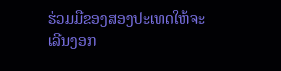ຮ່ວມມືຂອງສອງປະເທດໃຫ້ຈະເລີນງອກ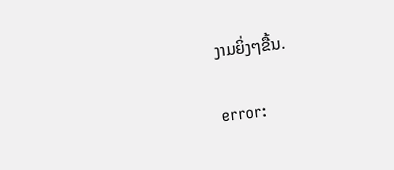ງາມຍິ່ງໆຂື້ນ.

error: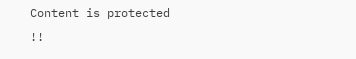Content is protected !!